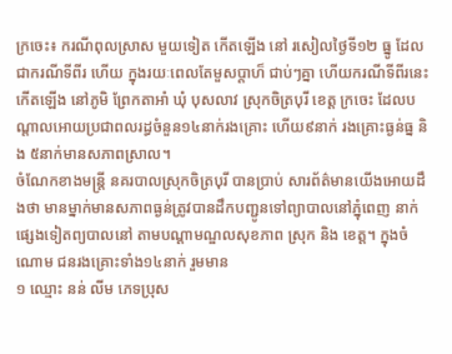ក្រចេះ៖ ករណីពុលស្រាស មួយទៀត កើតឡើង នៅ រសៀលថ្ងៃទី១២ ធ្នូ ដែលជាករណីទីពីរ ហើយ ក្នុងរយៈពេលតែមួសប្តាហ៏ ជាប់ៗគ្នា ហើយករណីទីពីរនេះ កើតឡើង នៅភូមិ ព្រែកតាអាំ ឃុំ បុសលាវ ស្រុកចិត្របុរី ខេត្ត ក្រចេះ ដែលបណ្តាលអោយប្រជាពលរដ្ធចំនួន១៤នាក់រងគ្រោះ ហើយ៩នាក់ រងគ្រោះធ្ងន់ធ្ន និង ៥នាក់មានសភាពស្រាល។
ចំណែកខាងមន្ត្រី នគរបាលស្រុកចិត្របុរី បានប្រាប់ សារព័ត៌មានយើងអោយដឹងថា មានម្នាក់មានសភាពធ្ងន់ត្រូវបានដឹកបញ្ជូនទៅព្យាបាលនៅភ្នុំពេញ នាក់ផ្សេងទៀតព្យបាលនៅ តាមបណ្ដាមណ្ឌលសុខភាព ស្រុក និង ខេត្ត។ ក្នុងចំណោម ជនរងគ្រោះទាំង១៤នាក់ រួមមាន
១ ឈ្មោះ នន់ លីម ភេទប្រុស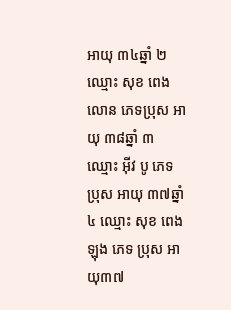អាយុ ៣៤ឆ្នាំ ២ ឈ្មោះ សុខ ពេងលោន ភេទប្រុស អាយុ ៣៨ឆ្នាំ ៣ ឈ្មោះ អ៊ីវ បូ ភេទ ប្រុស អាយុ ៣៧ឆ្នាំ ៤ ឈ្មោះ សុខ ពេងឡុង ភេទ ប្រុស អាយុ៣៧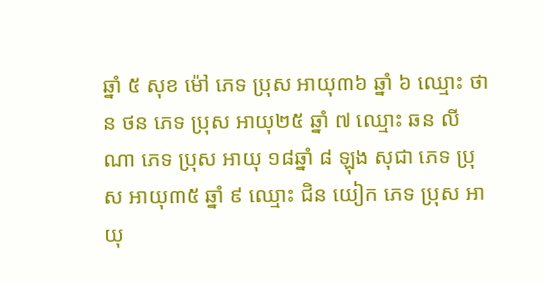ឆ្នាំ ៥ សុខ ម៉ៅ ភេទ ប្រុស អាយុ៣៦ ឆ្នាំ ៦ ឈ្មោះ ថាន ថន ភេទ ប្រុស អាយុ២៥ ឆ្នាំ ៧ ឈ្មោះ ឆន លីណា ភេទ ប្រុស អាយុ ១៨ឆ្នាំ ៨ ឡុង សុជា ភេទ ប្រុស អាយុ៣៥ ឆ្នាំ ៩ ឈ្មោះ ជិន យៀក ភេទ ប្រុស អាយុ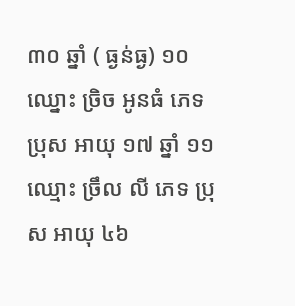៣០ ឆ្នាំ ( ធ្ងន់ធ្ង) ១០ ឈ្នោះ ច្រិច អូនធំ ភេទ ប្រុស អាយុ ១៧ ឆ្នាំ ១១ ឈ្មោះ ច្រឹល លី ភេទ ប្រុស អាយុ ៤៦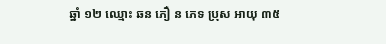ឆ្នាំ ១២ ឈ្មោះ ឆន ភឿ ន ភេទ ប្រុស អាយុ ៣៥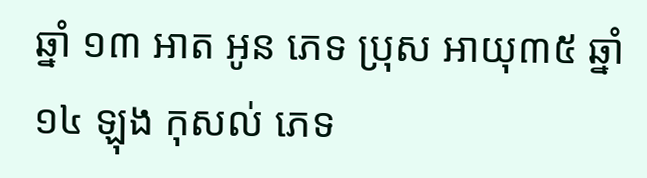ឆ្នាំ ១៣ អាត អូន ភេទ ប្រុស អាយុ៣៥ ឆ្នាំ ១៤ ឡុង កុសល់ ភេទ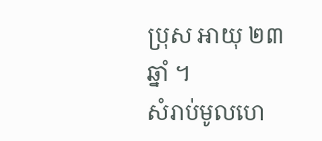ប្រុស អាយុ ២៣ ឆ្នាំ ។
សំរាប់មូលហេ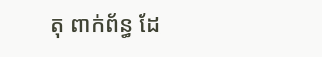តុ ពាក់ព័ន្ធ ដែ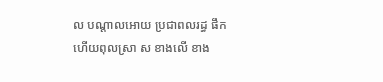ល បណ្ដាលអោយ ប្រជាពលរដ្ធ ផឹក ហើយពុលស្រា ស ខាងលើ ខាង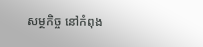សម្ថកិច្ច នៅកំពុង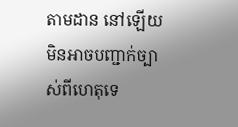តាមដាន នៅឡើយ មិនអាចបញ្ជាក់ច្បាស់ពីហេតុទេ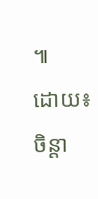៕
ដោយ៖ ចិន្តា